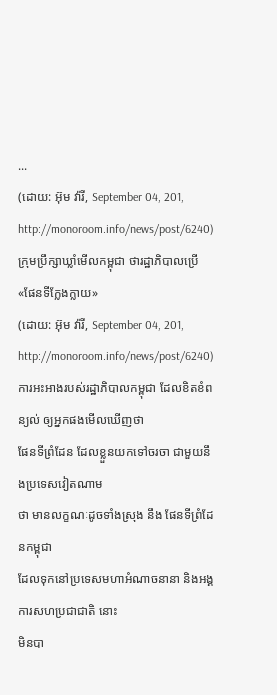...
(ដោយ: អ៊ុម វ៉ារី, September 04, 201, http://monoroom.info/news/post/6240)
ក្រុមប្រឹក្សាឃ្លាំមើលកម្ពុជា ថារដ្ឋាភិបាលប្រើ «ផែនទីក្លែងក្លាយ»
(ដោយ: អ៊ុម វ៉ារី, September 04, 201, http://monoroom.info/news/post/6240)
ការអះអាងរបស់រដ្ឋាភិបាលកម្ពុជា ដែលខិតខំពន្យល់ ឲ្យអ្នកផងមើលឃើញថា
ផែនទីព្រំដែន ដែលខ្លួនយកទៅចរចា ជាមួយនឹងប្រទេសវៀតណាម
ថា មានលក្ខណៈដូចទាំងស្រុង នឹង ផែនទីព្រំដែនកម្ពុជា
ដែលទុកនៅប្រទេសមហាអំណាចនានា និងអង្គការសហប្រជាជាតិ នោះ
មិនបា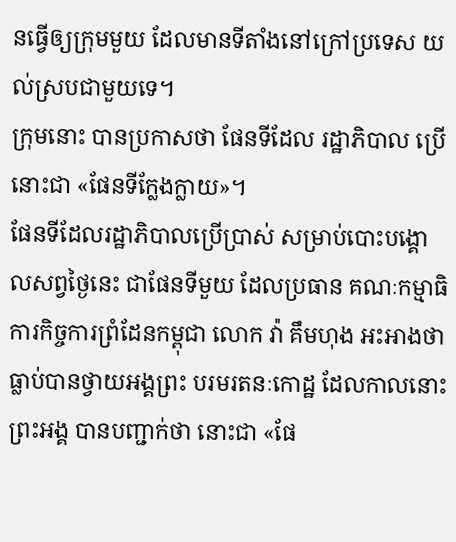នធ្វើឲ្យក្រុមមួយ ដែលមានទីតាំងនៅក្រៅប្រទេស យល់ស្របជាមួយទេ។
ក្រុមនោះ បានប្រកាសថា ផែនទីដែល រដ្ឋាភិបាល ប្រើនោះជា «ផែនទីក្លែងក្លាយ»។
ផែនទីដែលរដ្ឋាភិបាលប្រើប្រាស់ សម្រាប់បោះបង្គោលសព្វថ្ងៃនេះ ជាផែនទីមួយ ដែលប្រធាន គណៈកម្មាធិការកិច្ចការព្រំដែនកម្ពុជា លោក វ៉ា គឹមហុង អះអាងថា ធ្លាប់បានថ្វាយអង្គព្រះ បរមរតនៈកោដ្ឋ ដែលកាលនោះព្រះអង្គ បានបញ្ជាក់ថា នោះជា «ផែ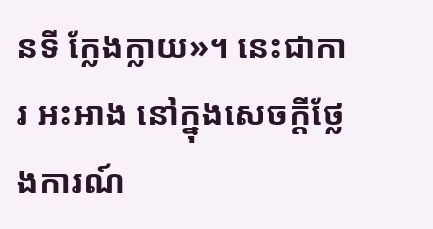នទី ក្លែងក្លាយ»។ នេះជាការ អះអាង នៅក្នុងសេចក្ដីថ្លែងការណ៍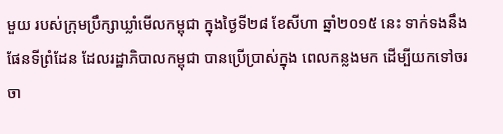មួយ របស់ក្រុមប្រឹក្សាឃ្លាំមើលកម្ពុជា ក្នុងថ្ងៃទី២៨ ខែសីហា ឆ្នាំ២០១៥ នេះ ទាក់ទងនឹងផែនទីព្រំដែន ដែលរដ្ឋាភិបាលកម្ពុជា បានប្រើប្រាស់ក្នុង ពេលកន្លងមក ដើម្បីយកទៅចរចា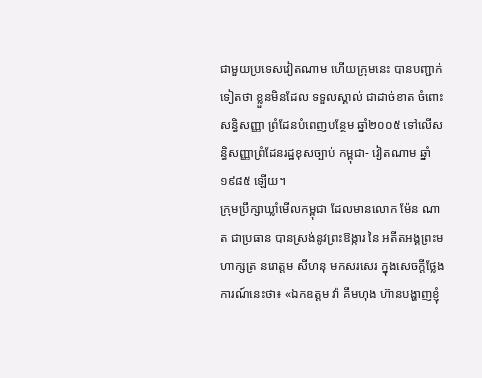ជាមួយប្រទេសវៀតណាម ហើយក្រុមនេះ បានបញ្ជាក់ ទៀតថា ខ្លួនមិនដែល ទទួលស្គាល់ ជាដាច់ខាត ចំពោះសន្ធិសញ្ញា ព្រំដែនបំពេញបន្ថែម ឆ្នាំ២០០៥ ទៅលើសន្ធិសញ្ញាព្រំដែនរដ្ឋខុសច្បាប់ កម្ពុជា- វៀតណាម ឆ្នាំ១៩៨៥ ឡើយ។
ក្រុមប្រឹក្សាឃ្លាំមើលកម្ពុជា ដែលមានលោក ម៉ែន ណាត ជាប្រធាន បានស្រង់នូវព្រះឱង្ការ នៃ អតីតអង្គព្រះមហាក្សត្រ នរោត្តម សីហនុ មកសរសេរ ក្នុងសេចក្ដីថ្លែងការណ៍នេះថា៖ «ឯកឧត្តម វ៉ា គឹមហុង ហ៊ានបង្ហាញខ្ញុំ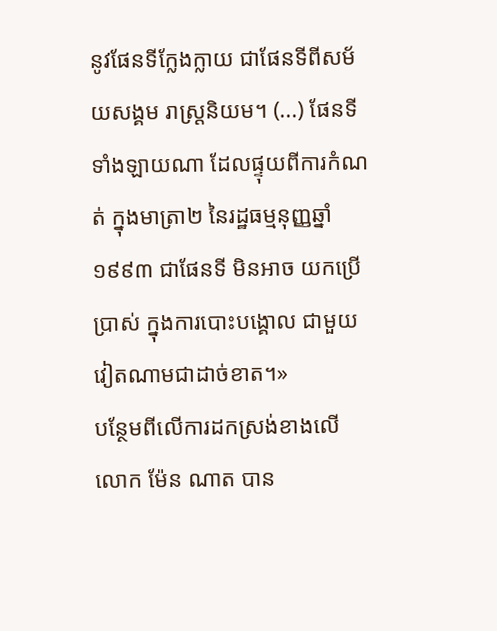នូវផែនទីក្លែងក្លាយ ជាផែនទីពីសម័យសង្គម រាស្រ្តនិយម។ (...) ផែនទី ទាំងឡាយណា ដែលផ្ទុយពីការកំណត់ ក្នុងមាត្រា២ នៃរដ្ឋធម្មនុញ្ញឆ្នាំ១៩៩៣ ជាផែនទី មិនអាច យកប្រើប្រាស់ ក្នុងការបោះបង្គោល ជាមួយវៀតណាមជាដាច់ខាត។»
បន្ថែមពីលើការដកស្រង់ខាងលើ លោក ម៉ែន ណាត បាន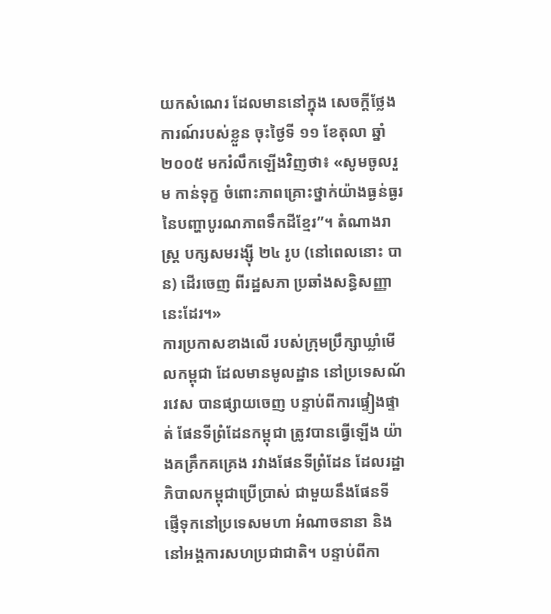យកសំណេរ ដែលមាននៅក្នុង សេចក្តីថ្លែងការណ៍របស់ខ្លួន ចុះថ្ងៃទី ១១ ខែតុលា ឆ្នាំ២០០៥ មករំលឹកឡើងវិញថា៖ «សូមចូលរួម កាន់ទុក្ខ ចំពោះភាពគ្រោះថ្នាក់យ៉ាងធ្ងន់ធ្ងរ នៃបញ្ហាបូរណភាពទឹកដីខ្មែរ”។ តំណាងរាស្រ្ត បក្សសមរង្ស៊ី ២៤ រូប (នៅពេលនោះ បាន) ដើរចេញ ពីរដ្ឋសភា ប្រឆាំងសន្ធិសញ្ញានេះដែរ។»
ការប្រកាសខាងលើ របស់ក្រុមប្រឹក្សាឃ្លាំមើលកម្ពុជា ដែលមានមូលដ្ឋាន នៅប្រទេសណ័រវេស បានផ្សាយចេញ បន្ទាប់ពីការផ្ទៀងផ្ទាត់ ផែនទីព្រំដែនកម្ពុជា ត្រូវបានធ្វើឡើង យ៉ាងគគ្រឹកគគ្រេង រវាងផែនទីព្រំដែន ដែលរដ្ឋាភិបាលកម្ពុជាប្រើប្រាស់ ជាមួយនឹងផែនទី ផ្ញើទុកនៅប្រទេសមហា អំណាចនានា និងនៅអង្គការសហប្រជាជាតិ។ បន្ទាប់ពីកា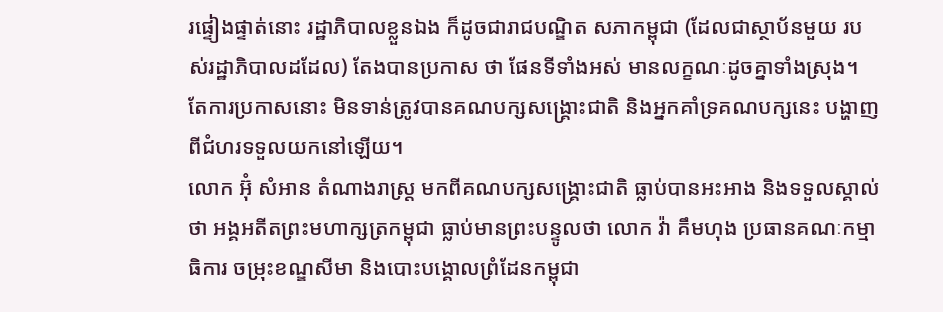រផ្ទៀងផ្ទាត់នោះ រដ្ឋាភិបាលខ្លួនឯង ក៏ដូចជារាជបណ្ឌិត សភាកម្ពុជា (ដែលជាស្ថាប័នមួយ របស់រដ្ឋាភិបាលដដែល) តែងបានប្រកាស ថា ផែនទីទាំងអស់ មានលក្ខណៈដូចគ្នាទាំងស្រុង។ តែការប្រកាសនោះ មិនទាន់ត្រូវបានគណបក្សសង្គ្រោះជាតិ និងអ្នកគាំទ្រគណបក្សនេះ បង្ហាញពីជំហរទទួលយកនៅឡើយ។
លោក អ៊ុំ សំអាន តំណាងរាស្រ្ត មកពីគណបក្សសង្គ្រោះជាតិ ធ្លាប់បានអះអាង និងទទួលស្គាល់ថា អង្គអតីតព្រះមហាក្សត្រកម្ពុជា ធ្លាប់មានព្រះបន្ទូលថា លោក វ៉ា គឹមហុង ប្រធានគណៈកម្មាធិការ ចម្រុះខណ្ឌសីមា និងបោះបង្គោលព្រំដែនកម្ពុជា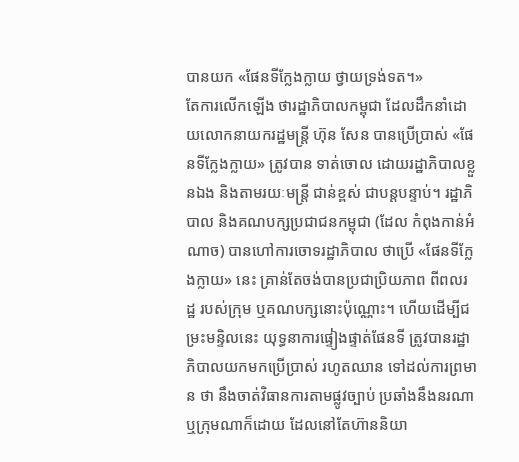បានយក «ផែនទីក្លែងក្លាយ ថ្វាយទ្រង់ទត។»
តែការលើកឡើង ថារដ្ឋាភិបាលកម្ពុជា ដែលដឹកនាំដោយលោកនាយករដ្ឋមន្ត្រី ហ៊ុន សែន បានប្រើប្រាស់ «ផែនទីក្លែងក្លាយ» ត្រូវបាន ទាត់ចោល ដោយរដ្ឋាភិបាលខ្លួនឯង និងតាមរយៈមន្ត្រី ជាន់ខ្ពស់ ជាបន្តបន្ទាប់។ រដ្ឋាភិបាល និងគណបក្សប្រជាជនកម្ពុជា (ដែល កំពុងកាន់អំណាច) បានហៅការចោទរដ្ឋាភិបាល ថាប្រើ «ផែនទីក្លែងក្លាយ» នេះ គ្រាន់តែចង់បានប្រជាប្រិយភាព ពីពលរដ្ឋ របស់ក្រុម ឬគណបក្សនោះប៉ុណ្ណោះ។ ហើយដើម្បីជម្រះមន្ទិលនេះ យុទ្ធនាការផ្ទៀងផ្ទាត់ផែនទី ត្រូវបានរដ្ឋាភិបាលយកមកប្រើប្រាស់ រហូតឈាន ទៅដល់ការព្រមាន ថា នឹងចាត់វិធានការតាមផ្លូវច្បាប់ ប្រឆាំងនឹងនរណា ឬក្រុមណាក៏ដោយ ដែលនៅតែហ៊ាននិយា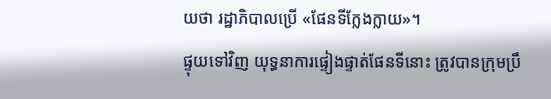យថា រដ្ឋាភិបាលប្រើ «ផែនទីក្លែងក្លាយ»។
ផ្ទុយទៅវិញ យុទ្ធនាការផ្ទៀងផ្ទាត់ផែនទីនោះ ត្រូវបានក្រុមប្រឹ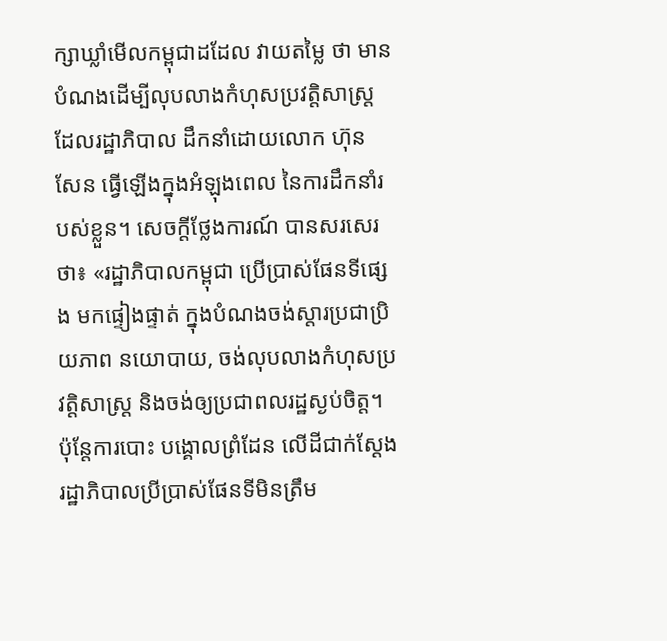ក្សាឃ្លាំមើលកម្ពុជាដដែល វាយតម្លៃ ថា មានបំណងដើម្បីលុបលាងកំហុសប្រវត្តិសាស្ត្រ ដែលរដ្ឋាភិបាល ដឹកនាំដោយលោក ហ៊ុន សែន ធ្វើឡើងក្នុងអំឡុងពេល នៃការដឹកនាំរបស់ខ្លួន។ សេចក្ដីថ្លែងការណ៍ បានសរសេរថា៖ «រដ្ឋាភិបាលកម្ពុជា ប្រើប្រាស់ផែនទីផ្សេង មកផ្ទៀងផ្ទាត់ ក្នុងបំណងចង់ស្តារប្រជាប្រិយភាព នយោបាយ, ចង់លុបលាងកំហុសប្រវត្តិសាស្រ្ត និងចង់ឲ្យប្រជាពលរដ្ឋស្ងប់ចិត្ត។ ប៉ុន្តែការបោះ បង្គោលព្រំដែន លើដីជាក់ស្តែង រដ្ឋាភិបាលប្រីប្រាស់ផែនទីមិនត្រឹម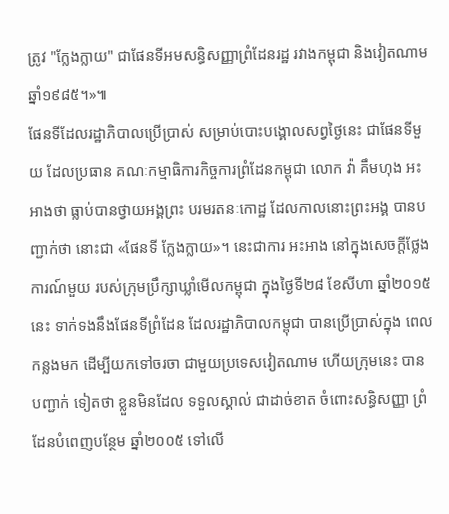ត្រូវ "ក្លែងក្លាយ" ជាផែនទីអមសន្ធិសញ្ញាព្រំដែនរដ្ឋ រវាងកម្ពុជា និងវៀតណាមឆ្នាំ១៩៨៥។»៕
ផែនទីដែលរដ្ឋាភិបាលប្រើប្រាស់ សម្រាប់បោះបង្គោលសព្វថ្ងៃនេះ ជាផែនទីមួយ ដែលប្រធាន គណៈកម្មាធិការកិច្ចការព្រំដែនកម្ពុជា លោក វ៉ា គឹមហុង អះអាងថា ធ្លាប់បានថ្វាយអង្គព្រះ បរមរតនៈកោដ្ឋ ដែលកាលនោះព្រះអង្គ បានបញ្ជាក់ថា នោះជា «ផែនទី ក្លែងក្លាយ»។ នេះជាការ អះអាង នៅក្នុងសេចក្ដីថ្លែងការណ៍មួយ របស់ក្រុមប្រឹក្សាឃ្លាំមើលកម្ពុជា ក្នុងថ្ងៃទី២៨ ខែសីហា ឆ្នាំ២០១៥ នេះ ទាក់ទងនឹងផែនទីព្រំដែន ដែលរដ្ឋាភិបាលកម្ពុជា បានប្រើប្រាស់ក្នុង ពេលកន្លងមក ដើម្បីយកទៅចរចា ជាមួយប្រទេសវៀតណាម ហើយក្រុមនេះ បានបញ្ជាក់ ទៀតថា ខ្លួនមិនដែល ទទួលស្គាល់ ជាដាច់ខាត ចំពោះសន្ធិសញ្ញា ព្រំដែនបំពេញបន្ថែម ឆ្នាំ២០០៥ ទៅលើ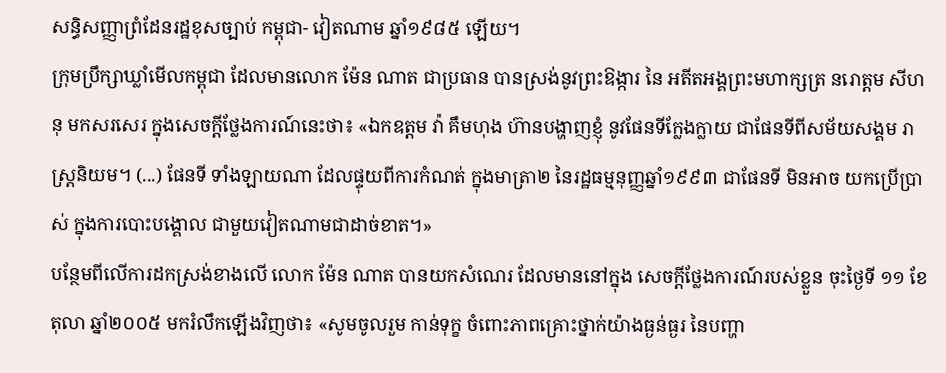សន្ធិសញ្ញាព្រំដែនរដ្ឋខុសច្បាប់ កម្ពុជា- វៀតណាម ឆ្នាំ១៩៨៥ ឡើយ។
ក្រុមប្រឹក្សាឃ្លាំមើលកម្ពុជា ដែលមានលោក ម៉ែន ណាត ជាប្រធាន បានស្រង់នូវព្រះឱង្ការ នៃ អតីតអង្គព្រះមហាក្សត្រ នរោត្តម សីហនុ មកសរសេរ ក្នុងសេចក្ដីថ្លែងការណ៍នេះថា៖ «ឯកឧត្តម វ៉ា គឹមហុង ហ៊ានបង្ហាញខ្ញុំ នូវផែនទីក្លែងក្លាយ ជាផែនទីពីសម័យសង្គម រាស្រ្តនិយម។ (...) ផែនទី ទាំងឡាយណា ដែលផ្ទុយពីការកំណត់ ក្នុងមាត្រា២ នៃរដ្ឋធម្មនុញ្ញឆ្នាំ១៩៩៣ ជាផែនទី មិនអាច យកប្រើប្រាស់ ក្នុងការបោះបង្គោល ជាមួយវៀតណាមជាដាច់ខាត។»
បន្ថែមពីលើការដកស្រង់ខាងលើ លោក ម៉ែន ណាត បានយកសំណេរ ដែលមាននៅក្នុង សេចក្តីថ្លែងការណ៍របស់ខ្លួន ចុះថ្ងៃទី ១១ ខែតុលា ឆ្នាំ២០០៥ មករំលឹកឡើងវិញថា៖ «សូមចូលរួម កាន់ទុក្ខ ចំពោះភាពគ្រោះថ្នាក់យ៉ាងធ្ងន់ធ្ងរ នៃបញ្ហា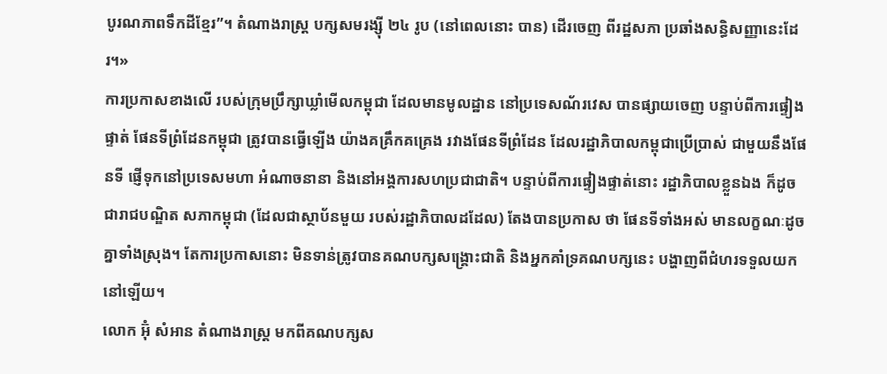បូរណភាពទឹកដីខ្មែរ”។ តំណាងរាស្រ្ត បក្សសមរង្ស៊ី ២៤ រូប (នៅពេលនោះ បាន) ដើរចេញ ពីរដ្ឋសភា ប្រឆាំងសន្ធិសញ្ញានេះដែរ។»
ការប្រកាសខាងលើ របស់ក្រុមប្រឹក្សាឃ្លាំមើលកម្ពុជា ដែលមានមូលដ្ឋាន នៅប្រទេសណ័រវេស បានផ្សាយចេញ បន្ទាប់ពីការផ្ទៀងផ្ទាត់ ផែនទីព្រំដែនកម្ពុជា ត្រូវបានធ្វើឡើង យ៉ាងគគ្រឹកគគ្រេង រវាងផែនទីព្រំដែន ដែលរដ្ឋាភិបាលកម្ពុជាប្រើប្រាស់ ជាមួយនឹងផែនទី ផ្ញើទុកនៅប្រទេសមហា អំណាចនានា និងនៅអង្គការសហប្រជាជាតិ។ បន្ទាប់ពីការផ្ទៀងផ្ទាត់នោះ រដ្ឋាភិបាលខ្លួនឯង ក៏ដូចជារាជបណ្ឌិត សភាកម្ពុជា (ដែលជាស្ថាប័នមួយ របស់រដ្ឋាភិបាលដដែល) តែងបានប្រកាស ថា ផែនទីទាំងអស់ មានលក្ខណៈដូចគ្នាទាំងស្រុង។ តែការប្រកាសនោះ មិនទាន់ត្រូវបានគណបក្សសង្គ្រោះជាតិ និងអ្នកគាំទ្រគណបក្សនេះ បង្ហាញពីជំហរទទួលយកនៅឡើយ។
លោក អ៊ុំ សំអាន តំណាងរាស្រ្ត មកពីគណបក្សស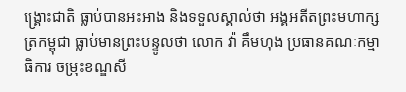ង្គ្រោះជាតិ ធ្លាប់បានអះអាង និងទទួលស្គាល់ថា អង្គអតីតព្រះមហាក្សត្រកម្ពុជា ធ្លាប់មានព្រះបន្ទូលថា លោក វ៉ា គឹមហុង ប្រធានគណៈកម្មាធិការ ចម្រុះខណ្ឌសី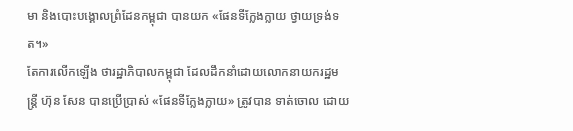មា និងបោះបង្គោលព្រំដែនកម្ពុជា បានយក «ផែនទីក្លែងក្លាយ ថ្វាយទ្រង់ទត។»
តែការលើកឡើង ថារដ្ឋាភិបាលកម្ពុជា ដែលដឹកនាំដោយលោកនាយករដ្ឋមន្ត្រី ហ៊ុន សែន បានប្រើប្រាស់ «ផែនទីក្លែងក្លាយ» ត្រូវបាន ទាត់ចោល ដោយ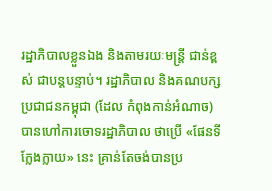រដ្ឋាភិបាលខ្លួនឯង និងតាមរយៈមន្ត្រី ជាន់ខ្ពស់ ជាបន្តបន្ទាប់។ រដ្ឋាភិបាល និងគណបក្សប្រជាជនកម្ពុជា (ដែល កំពុងកាន់អំណាច) បានហៅការចោទរដ្ឋាភិបាល ថាប្រើ «ផែនទីក្លែងក្លាយ» នេះ គ្រាន់តែចង់បានប្រ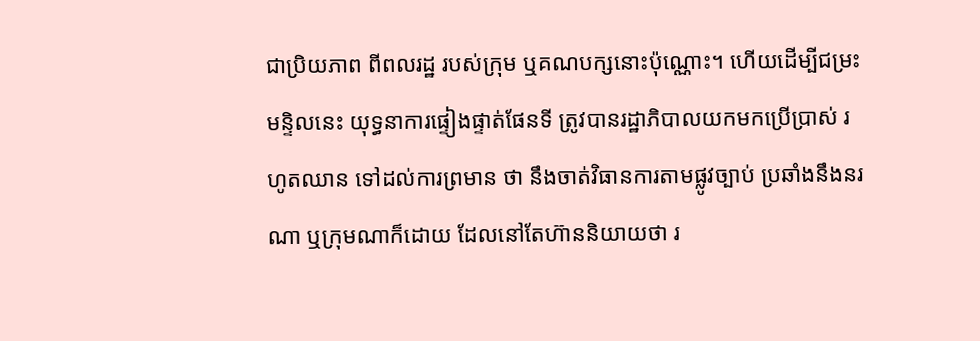ជាប្រិយភាព ពីពលរដ្ឋ របស់ក្រុម ឬគណបក្សនោះប៉ុណ្ណោះ។ ហើយដើម្បីជម្រះមន្ទិលនេះ យុទ្ធនាការផ្ទៀងផ្ទាត់ផែនទី ត្រូវបានរដ្ឋាភិបាលយកមកប្រើប្រាស់ រហូតឈាន ទៅដល់ការព្រមាន ថា នឹងចាត់វិធានការតាមផ្លូវច្បាប់ ប្រឆាំងនឹងនរណា ឬក្រុមណាក៏ដោយ ដែលនៅតែហ៊ាននិយាយថា រ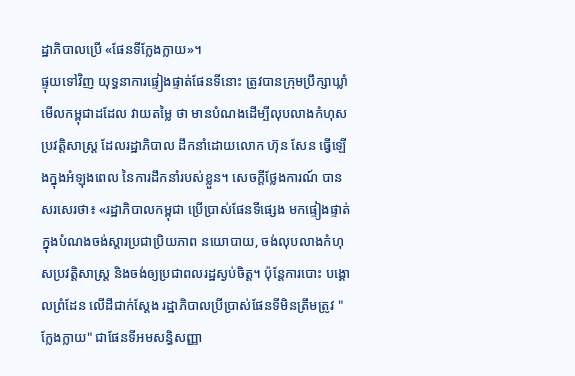ដ្ឋាភិបាលប្រើ «ផែនទីក្លែងក្លាយ»។
ផ្ទុយទៅវិញ យុទ្ធនាការផ្ទៀងផ្ទាត់ផែនទីនោះ ត្រូវបានក្រុមប្រឹក្សាឃ្លាំមើលកម្ពុជាដដែល វាយតម្លៃ ថា មានបំណងដើម្បីលុបលាងកំហុសប្រវត្តិសាស្ត្រ ដែលរដ្ឋាភិបាល ដឹកនាំដោយលោក ហ៊ុន សែន ធ្វើឡើងក្នុងអំឡុងពេល នៃការដឹកនាំរបស់ខ្លួន។ សេចក្ដីថ្លែងការណ៍ បានសរសេរថា៖ «រដ្ឋាភិបាលកម្ពុជា ប្រើប្រាស់ផែនទីផ្សេង មកផ្ទៀងផ្ទាត់ ក្នុងបំណងចង់ស្តារប្រជាប្រិយភាព នយោបាយ, ចង់លុបលាងកំហុសប្រវត្តិសាស្រ្ត និងចង់ឲ្យប្រជាពលរដ្ឋស្ងប់ចិត្ត។ ប៉ុន្តែការបោះ បង្គោលព្រំដែន លើដីជាក់ស្តែង រដ្ឋាភិបាលប្រីប្រាស់ផែនទីមិនត្រឹមត្រូវ "ក្លែងក្លាយ" ជាផែនទីអមសន្ធិសញ្ញា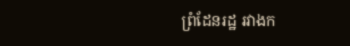ព្រំដែនរដ្ឋ រវាងក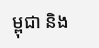ម្ពុជា និង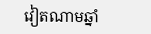វៀតណាមឆ្នាំ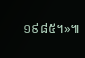១៩៨៥។»៕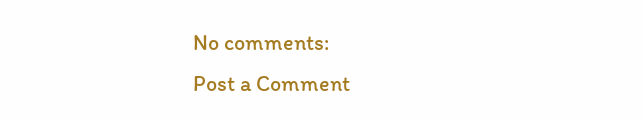No comments:
Post a Comment